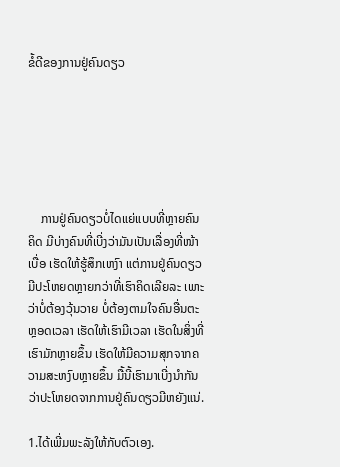ຂໍ້ດີຂອງການຢູ່ຄົນດຽວ






    ການຢູ່ຄົນດຽວບໍ່ໄດແຍ່ແບບທີ່ຫຼາຍຄົນຄິດ ມີບ່າງຄົນທີ່ເບີ່ງວ່າມັນເປັນເລື່ອງທີ່ໜ້າເບື່ອ ເຮັດໃຫ້ຮູ້ສຶກເຫງົາ ແຕ່ການຢູ່ຄົນດຽວມີປະໂຫຍດຫຼາຍກວ່າທີ່ເຮົາຄິດເລີຍລະ ເພາະວ່າບໍ່ຕ້ອງວຸ້ນວາຍ ບໍ່ຕ້ອງຕາມໃຈຄົນອື່ນຕະຫຼອດເວລາ ເຮັດໃຫ້ເຮົາມີເວລາ ເຮັດໃນສິ່ງທີ່ເຮົາມັກຫຼາຍຂຶ້ນ ເຮັດໃຫ້ມີຄວາມສຸກຈາກຄວາມສະຫງົບຫຼາຍຂຶ້ນ ມື້ນີ້ເຮົາມາເບີ່ງນຳກັນວ່າປະໂຫຍດຈາກການຢູ່ຄົນດຽວມີຫຍັງແນ່.

1.ໄດ້ເພີ່ມພະລັງໃຫ້ກັບຕົວເອງ.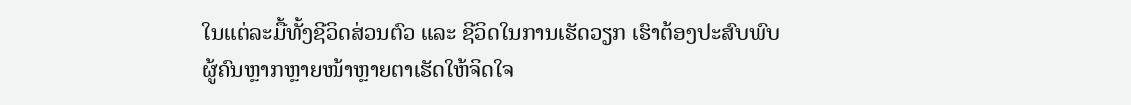ໃນແຕ່ລະມື້ທັ້ງຊີວິດສ່ວນຕົວ ແລະ ຊີວິດໃນການເຮັດວຽກ ເຮົາຕ້ອງປະສົບພົບຜູ້ຄົນຫຼາກຫຼາຍໜ້າຫຼາຍຕາເຮັດໃຫ້ຈິດໃຈ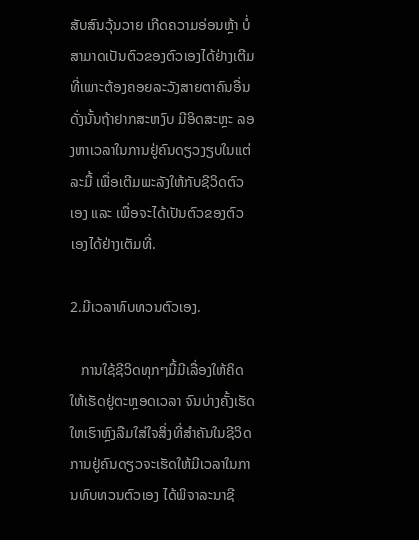ສັບສົນວຸ້ນວາຍ ເກີດຄວາມອ່ອນຫຼ້າ ບໍ່ສາມາດເປັນຕົວຂອງຕົວເອງໄດ້ຢ່າງເຕີມທີ່ເພາະຕ້ອງຄອຍລະວັງສາຍຕາຄົນອື່ນ ດັ່ງນັ້ນຖ້າຢາກສະຫງົບ ມີອິດສະຫຼະ ລອງຫາເວລາໃນການຢູ່ຄົນດຽວງຽບໃນແຕ່ລະມື້ ເພື່ອເຕີມພະລັງໃຫ້ກັບຊີວິດຕົວເອງ ແລະ ເພື່ອຈະໄດ້ເປັນຕົວຂອງຕົວເອງໄດ້ຢ່າງເຕັມທີ່.

2.ມີເວລາທົບທວນຕົວເອງ.

   ການໃຊ້ຊີວິດທຸກໆມື້ມີເລື່ອງໃຫ້ຄິດ ໃຫ້ເຮັດຢູ່ຕະຫຼອດເວລາ ຈົນບ່າງຄັ້ງເຮັດໃຫເຮົາຫຼົງລືມໃສ່ໃຈສິ່ງທີ່ສຳຄັນໃນຊີວິດ ການຢູ່ຄົນດຽວຈະເຮັດໃຫ້ມີເວລາໃນການທົບທວນຕົວເອງ ໄດ້ພິຈາລະນາຊີ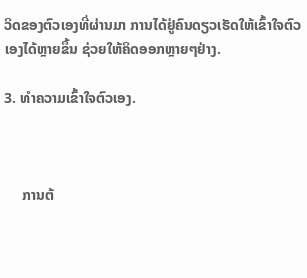ວິດຂອງຕົວເອງທີ່ຜ່ານມາ ການໄດ້ຢູ່ຄົນດຽວເຮັດໃຫ້ເຂົ້າໃຈຕົວເອງໄດ້ຫຼາຍຂຶ້ນ ຊ່ວຍໃຫ້ຄິດອອກຫຼາຍໆຢ່າງ.

3. ທຳຄວາມເຂົ້າໃຈຕົວເອງ.



     ການຕ້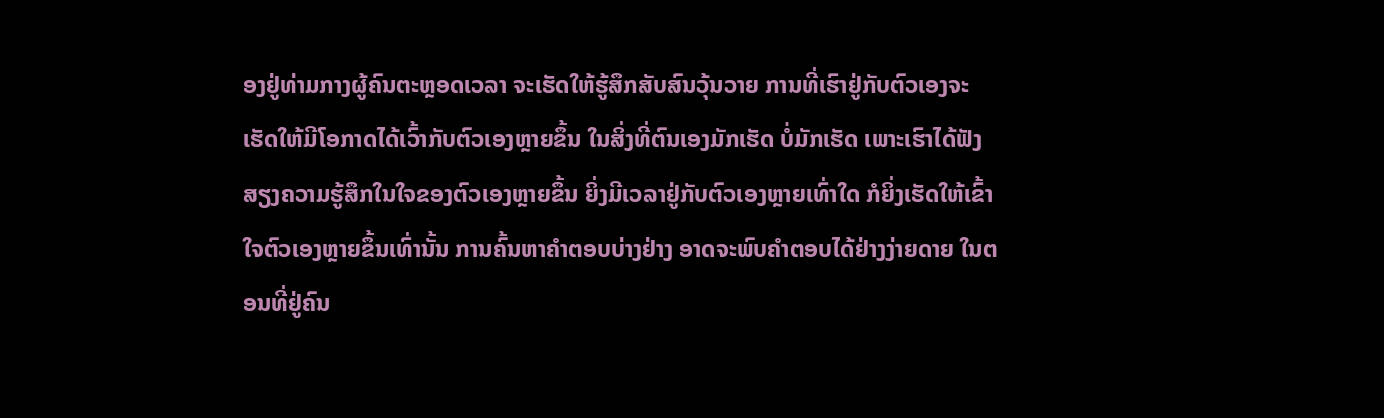ອງຢູ່ທ່າມກາງຜູ້ຄົນຕະຫຼອດເວລາ ຈະເຮັດໃຫ້ຮູ້ສຶກສັບສົນວຸ້ນວາຍ ການທີ່ເຮົາຢູ່ກັບຕົວເອງຈະເຮັດໃຫ້ມີໂອກາດໄດ້ເວົ້າກັບຕົວເອງຫຼາຍຂຶ້ນ ໃນສິ່ງທີ່ຕົນເອງມັກເຮັດ ບໍ່ມັກເຮັດ ເພາະເຮົາໄດ້ຟັງສຽງຄວາມຮູ້ສຶກໃນໃຈຂອງຕົວເອງຫຼາຍຂຶ້ນ ຍິ່ງມີເວລາຢູ່ກັບຕົວເອງຫຼາຍເທົ່າໃດ ກໍຍິ່ງເຮັດໃຫ້ເຂົ້າໃຈຕົວເອງຫຼາຍຂຶ້ນເທົ່ານັ້ນ ການຄົ້ນຫາຄຳຕອບບ່າງຢ່າງ ອາດຈະພົບຄຳຕອບໄດ້ຢ່າງງ່າຍດາຍ ໃນຕອນທີ່ຢູ່ຄົນ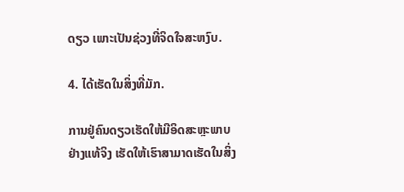ດຽວ ເພາະເປັນຊ່ວງທີ່ຈິດໃຈສະຫງົບ.

4. ໄດ້ເຮັດໃນສິ່ງທີ່ມັກ.

ການຢູ່ຄົນດຽວເຮັດໃຫ້ມີອິດສະຫຼະພາບຢ່າງແທ້ຈິງ ເຮັດໃຫ້ເຮົາສາມາດເຮັດໃນສິ່ງ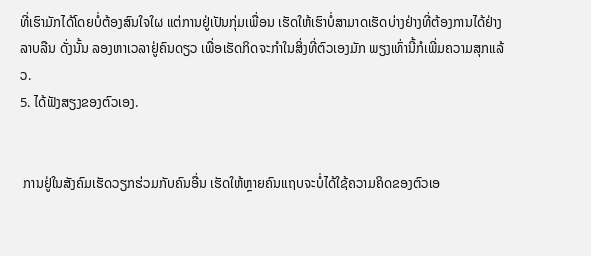ທີ່ເຮົາມັກໄດ້ໂດຍບໍ່ຕ້ອງສົນໃຈໃຜ ແຕ່ການຢູ່ເປັນກຸ່ມເພື່ອນ ເຮັດໃຫ້ເຮົາບໍ່ສາມາດເຮັດບ່າງຢ່າງທີ່ຕ້ອງການໄດ້ຢ່າງລາບລືນ ດັ່ງນັ້ນ ລອງຫາເວລາຢູ່ຄົນດຽວ ເພື່ອເຮັດກິດຈະກຳໃນສິ່ງທີ່ຕົວເອງມັກ ພຽງເທົ່ານີ້ກໍເພີ່ມຄວາມສຸກແລ້ວ.
5. ໄດ້ຟັງສຽງຂອງຕົວເອງ.


 ການຢູ່ໃນສັງຄົມເຮັດວຽກຮ່ວມກັບຄົນອື່ນ ເຮັດໃຫ້ຫຼາຍຄົນແຖບຈະບໍ່ໄດ້ໃຊ້ຄວາມຄິດຂອງຕົວເອ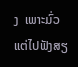ງ  ເພາະມົ່ວແຕ່ໄປຟັງສຽ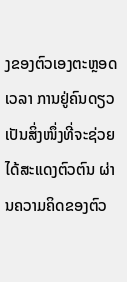ງຂອງຕົວເອງຕະຫຼອດເວລາ ການຢູ່ຄົນດຽວເປັນສິ່ງໜຶ່ງທີ່ຈະຊ່ວຍ ໄດ້ສະແດງຕົວຕົນ ຜ່ານຄວາມຄິດຂອງຕົວ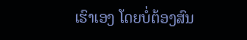ເຮົາເອງ ໂດຍບໍ່ຕ້ອງສົນ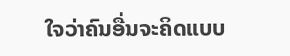ໃຈວ່າຄົນອື່ນຈະຄິດແບບ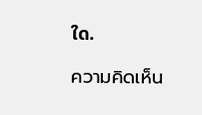ໃດ.

ความคิดเห็น